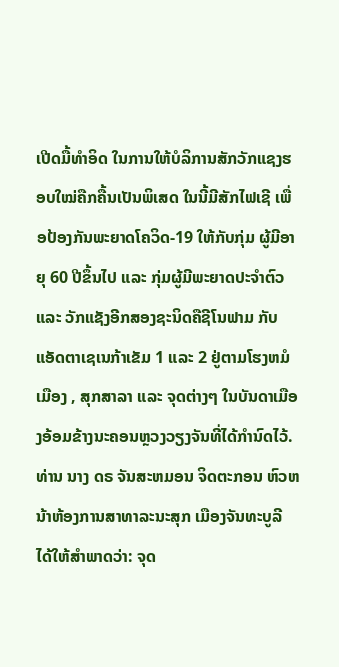ເປີດມື້ທຳອິດ ໃນການໃຫ້ບໍລິການສັກວັກແຊງຮອບໃໝ່ຄືກຄື້ນເປັນພິເສດ ໃນນີ້ມີສັກໄຟເຊີ ເພື່ອປ້ອງກັນພະຍາດໂຄວິດ-19 ໃຫ້ກັບກຸ່ມ ຜູ້ມີອາຍຸ 60 ປີຂຶ້ນໄປ ແລະ ກຸ່ມຜູ້ມີພະຍາດປະຈຳຕົວ ແລະ ວັກແຊັງອີກສອງຊະນິດຄືຊີໂນຟາມ ກັບແອັດຕາເຊເນກ້າເຂັມ 1 ແລະ 2 ຢູ່ຕາມໂຮງຫມໍເມືອງ , ສຸກສາລາ ແລະ ຈຸດຕ່າງໆ ໃນບັນດາເມືອງອ້ອມຂ້າງນະຄອນຫຼວງວຽງຈັນທີ່ໄດ້ກໍານົດໄວ້.
ທ່ານ ນາງ ດຣ ຈັນສະຫມອນ ຈິດຕະກອນ ຫົວຫນ້າຫ້ອງການສາທາລະນະສຸກ ເມືອງຈັນທະບູລີ ໄດ້ໃຫ້ສຳພາດວ່າ: ຈຸດ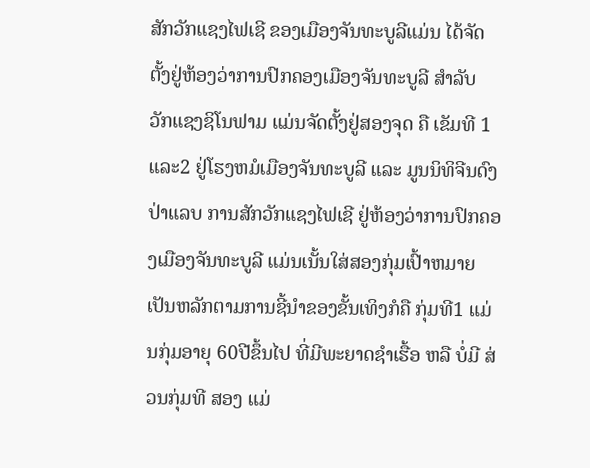ສັກວັກແຊງໄຟເຊີ ຂອງເມືອງຈັນທະບູລີແມ່ນ ໄດ້ຈັດຕັ້ງຢູ່ຫ້ອງວ່າການປົກຄອງເມືອງຈັນທະບູລີ ສຳລັບ ວັກແຊງຊິໂນຟາມ ແມ່ນຈັດຕັ້ງຢູ່ສອງຈຸດ ຄື ເຂັມທີ 1ແລະ2 ຢູ່ໂຮງຫມໍເມືອງຈັນທະບູລີ ແລະ ມູນນິທິຈີນດົງປ່າແລບ ການສັກວັກແຊງໄຟເຊີ ຢູ່ຫ້ອງວ່າການປົກຄອງເມືອງຈັນທະບູລີ ແມ່ນເນັ້ນໃສ່ສອງກຸ່ມເປົ້າຫມາຍເປັນຫລັກຕາມການຊີ້ນຳຂອງຂັ້ນເທິງກໍຄື ກຸ່ມທີ1 ແມ່ນກຸ່ມອາຍຸ 60ປີຂຶ້ນໄປ ທີ່ມີພະຍາດຊຳເຮື້ອ ຫລື ບໍ່ມີ ສ່ວນກຸ່ມທີ ສອງ ແມ່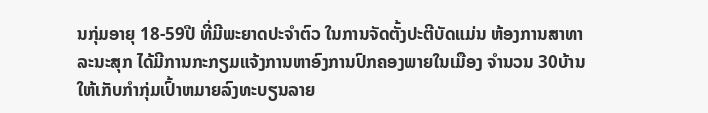ນກຸ່ມອາຍຸ 18-59ປີ ທີ່ມີພະຍາດປະຈຳຕົວ ໃນການຈັດຕັ້ງປະຕີບັດແມ່ນ ຫ້ອງການສາທາລະນະສຸກ ໄດ້ມີການກະກຽມແຈ້ງການຫາອົງການປົກຄອງພາຍໃນເມືອງ ຈຳນວນ 30ບ້ານ ໃຫ້ເກັບກຳກຸ່ມເປົ້າຫມາຍລົງທະບຽນລາຍ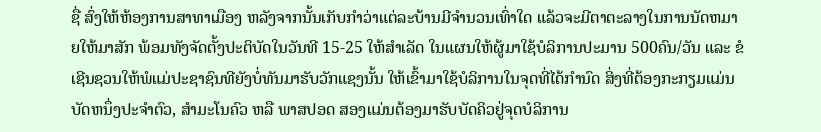ຊື່ ສົ່ງໃຫ້ຫ້ອງການສາທາເມືອງ ຫລັງຈາກນັ້ນເກັບກຳວ່າແຕ່ລະບ້ານມີຈຳນວນເທົ່າໃດ ແລ້ວຈະມີຕາຕະລາງໃນການນັດຫມາຍໃຫ້ມາສັກ ພ້ອມທັງຈັດຕັ້ງປະຕິບັດໃນວັນທີ 15-25 ໃຫ້ສຳເລັດ ໃນແຜນໃຫ້ຜູ້ມາໃຊ້ບໍລິການປະມານ 500ຄົນ/ວັນ ແລະ ຂໍເຊີນຊວນໃຫ້ພໍແມ່ປະຊາຊົນທີຍັງບໍ່ທັນມາຮັບວັກແຊງນັ້ນ ໃຫ້ເຂົ້າມາໃຊ້ບໍລິການໃນຈຸດທີ່ໄດ້ກຳນົດ ສິ່ງທີ່ຕ້ອງກະກຽມແມ່ນບັດຫນຶ່ງປະຈຳຕົວ, ສຳມະໂນຄົວ ຫລື ພາສປອດ ສອງແມ່ນຕ້ອງມາຮັບບັດຄິວຢູ່ຈຸດບໍລິການ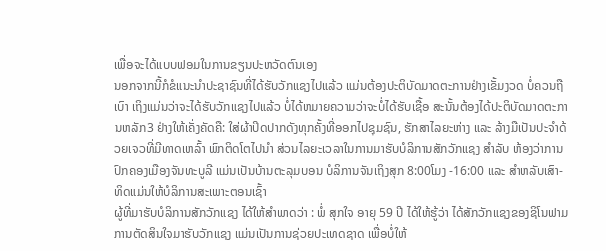ເພື່ອຈະໄດ້ແບບຟອມໃນການຂຽນປະຫວັດຕົນເອງ
ນອກຈາກນີ້ກໍຂໍແນະນຳປະຊາຊົນທີ່ໄດ້ຮັບວັກແຊງໄປແລ້ວ ແມ່ນຕ້ອງປະຕິບັດມາດຕະການຢ່າງເຂັ້ມງວດ ບໍ່ຄວນຖືເບົາ ເຖິງແມ່ນວ່າຈະໄດ້ຮັບວັກແຊງໄປແລ້ວ ບໍ່ໄດ້ຫມາຍຄວາມວ່າຈະບໍ່ໄດ້ຮັບເຊື້ອ ສະນັ້ນຕ້ອງໄດ້ປະຕິບັດມາດຕະການຫລັກ3 ຢ່າງໃຫ້ເຄັ່ງຄັດຄື: ໃສ່ຜ້າປິດປາກດັງທຸກຄັ້ງທີ່ອອກໄປຊຸມຊົນ, ຮັກສາໄລຍະຫ່າງ ແລະ ລ້າງມືເປັນປະຈຳດ້ວຍເຈວທີ່ມີທາດເຫລົ້າ ພົກຕິດໂຕໄປນຳ ສ່ວນໄລຍະເວລາໃນການມາຮັບບໍລິການສັກວັກແຊງ ສຳລັບ ຫ້ອງວ່າການປົກຄອງເມືອງຈັນທະບູລີ ແມ່ນເປັນບ້ານຕະລຸມບອນ ບໍລິການຈັນເຖິງສຸກ 8:00ໂມງ -16:00 ແລະ ສຳຫລັບເສົາ- ທິດແມ່ນໃຫ້ບໍລິການສະເພາະຕອນເຊົ້າ
ຜູ້ທີ່ມາຮັບບໍລິການສັກວັກແຊງ ໄດ້ໃຫ້ສໍາພາດວ່າ : ພໍ່ ສຸກໃຈ ອາຍຸ 59 ປີ ໄດ້ໃຫ້ຮູ້ວ່າ ໄດ້ສັກວັກແຊງຂອງຊິໂນຟາມ ການຕັດສິນໃຈມາຮັບວັກແຊງ ແມ່ນເປັນການຊ່ວຍປະເທດຊາດ ເພື່ອບໍ່ໃຫ້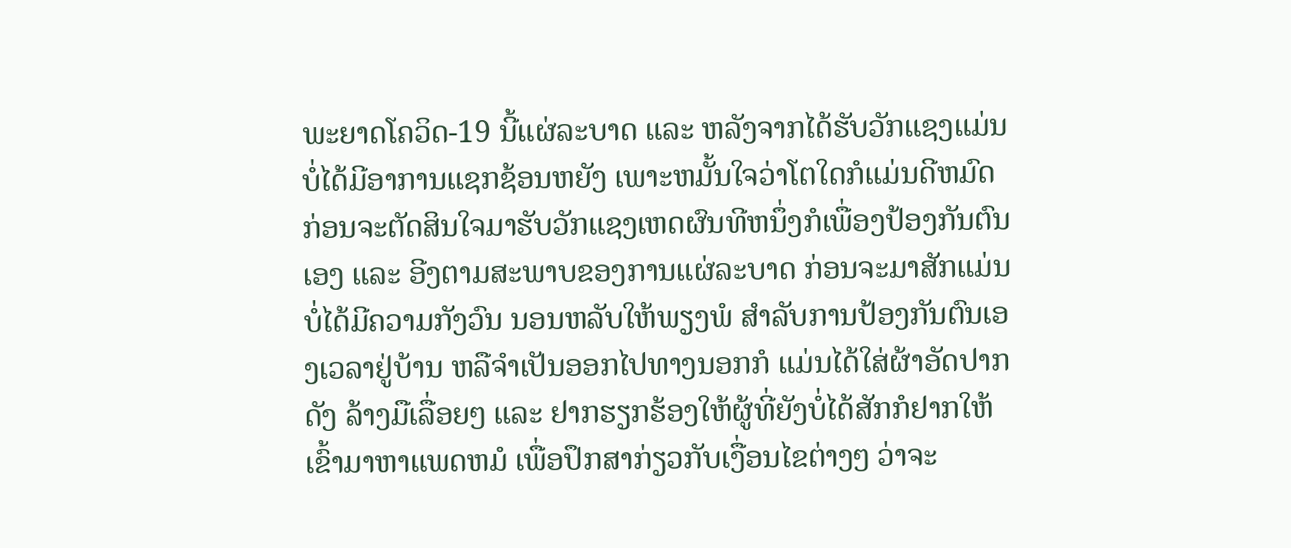ພະຍາດໂຄວິດ-19 ນີ້ແຜ່ລະບາດ ແລະ ຫລັງຈາກໄດ້ຮັບວັກແຊງແມ່ນບໍ່ໄດ້ມີອາການແຊກຊ້ອນຫຍັງ ເພາະຫມັ້ນໃຈວ່າໂຕໃດກໍແມ່ນດີຫມົດ ກ່ອນຈະຕັດສິນໃຈມາຮັບວັກແຊງເຫດຜົນທີຫນຶ່ງກໍເພື່ອງປ້ອງກັນຕົນເອງ ແລະ ອີງຕາມສະພາບຂອງການແຜ່ລະບາດ ກ່ອນຈະມາສັກແມ່ນບໍ່ໄດ້ມີຄວາມກັງວົນ ນອນຫລັບໃຫ້ພຽງພໍ ສຳລັບການປ້ອງກັນຕົນເອງເວລາຢູ່ບ້ານ ຫລືຈຳເປັນອອກໄປທາງນອກກໍ ແມ່ນໄດ້ໃສ່ຜ້າອັດປາກດັງ ລ້າງມືເລື່ອຍໆ ແລະ ຢາກຮຽກຮ້ອງໃຫ້ຜູ້ທີ່ຍັງບໍ່ໄດ້ສັກກໍຢາກໃຫ້ເຂົ້າມາຫາແພດຫມໍ ເພື່ອປຶກສາກ່ຽວກັບເງື່ອນໄຂຕ່າງໆ ວ່າຈະ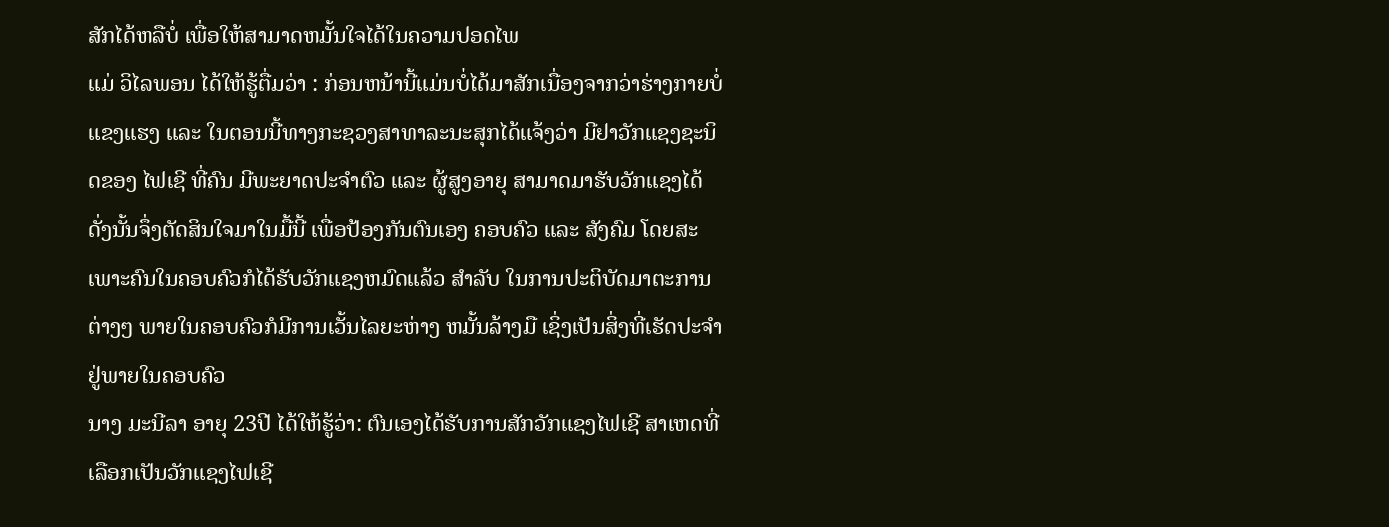ສັກໄດ້ຫລືບໍ່ ເພື່ອໃຫ້ສາມາດຫມັ້ນໃຈໄດ້ໃນຄວາມປອດໄພ
ແມ່ ວິໄລພອນ ໄດ້ໃຫ້ຮູ້ຕື່ມວ່າ : ກ່ອນຫນ້ານີ້ແມ່ນບໍ່ໄດ້ມາສັກເນື່ອງຈາກວ່າຮ່າງກາຍບໍ່ແຂງແຮງ ແລະ ໃນຕອນນີ້ທາງກະຊວງສາທາລະນະສຸກໄດ້ແຈ້ງວ່າ ມີຢາວັກແຊງຊະນິດຂອງ ໄຟເຊີ ທີ່ຄົນ ມີພະຍາດປະຈຳຕົວ ແລະ ຜູ້ສູງອາຍຸ ສາມາດມາຮັບວັກແຊງໄດ້ ດັ່ງນັ້ນຈຶ່ງຕັດສິນໃຈມາໃນມື້ນີ້ ເພື່ອປ້ອງກັນຕົນເອງ ຄອບຄົວ ແລະ ສັງຄົມ ໂດຍສະເພາະຄົນໃນຄອບຄົວກໍໄດ້ຮັບວັກແຊງຫມົດແລ້ວ ສໍາລັບ ໃນການປະຕິບັດມາຕະການຕ່າງໆ ພາຍໃນຄອບຄົວກໍມີການເວັ້ນໄລຍະຫ່າງ ຫມັ້ນລ້າງມື ເຊິ່ງເປັນສິ່ງທີ່ເຮັດປະຈຳຢູ່ພາຍໃນຄອບຄົວ
ນາງ ມະນີລາ ອາຍຸ 23ປີ ໄດ້ໃຫ້ຮູ້ວ່າ: ຕົນເອງໄດ້ຮັບການສັກວັກແຊງໄຟເຊີ ສາເຫດທີ່ເລືອກເປັນວັກແຊງໄຟເຊີ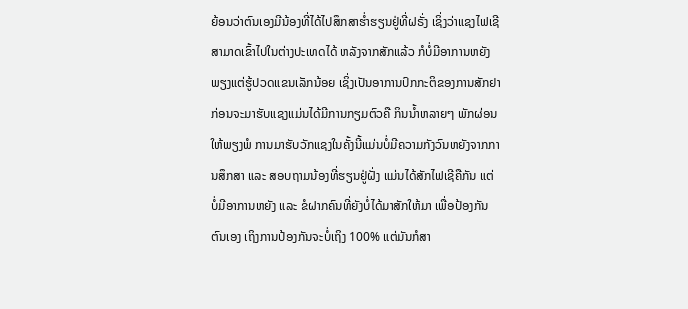ຍ້ອນວ່າຕົນເອງມີນ້ອງທີ່ໄດ້ໄປສຶກສາຮ່ຳຮຽນຢູ່ທີ່ຝຣັ່ງ ເຊິ່ງວ່າແຊງໄຟເຊີ ສາມາດເຂົ້າໄປໃນຕ່າງປະເທດໄດ້ ຫລັງຈາກສັກແລ້ວ ກໍບໍ່ມີອາການຫຍັງພຽງແຕ່ຮູ້ປວດແຂນເລັກນ້ອຍ ເຊິ່ງເປັນອາການປົກກະຕິຂອງການສັກຢາ ກ່ອນຈະມາຮັບແຊງແມ່ນໄດ້ມີການກຽມຕົວຄື ກິນນ້ຳຫລາຍໆ ພັກຜ່ອນໃຫ້ພຽງພໍ ການມາຮັບວັກແຊງໃນຄັ້ງນີ້ແມ່ນບໍ່ມີຄວາມກັງວົນຫຍັງຈາກການສຶກສາ ແລະ ສອບຖາມນ້ອງທີ່ຮຽນຢູ່ຝັ່ງ ແມ່ນໄດ້ສັກໄຟເຊີຄືກັນ ແຕ່ບໍ່ມີອາການຫຍັງ ແລະ ຂໍຝາກຄົນທີ່ຍັງບໍ່ໄດ້ມາສັກໃຫ້ມາ ເພື່ອປ້ອງກັນຕົນເອງ ເຖິງການປ້ອງກັນຈະບໍ່ເຖິງ 100% ແຕ່ມັນກໍສາ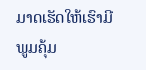ມາດເຮັດໃຫ້ເຮົາມີພູມຄຸ້ມ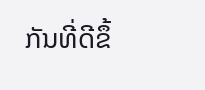ກັນທີ່ດີຂຶ້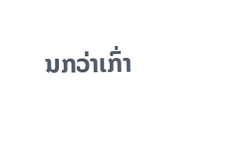ນກວ່າເກົ່າ